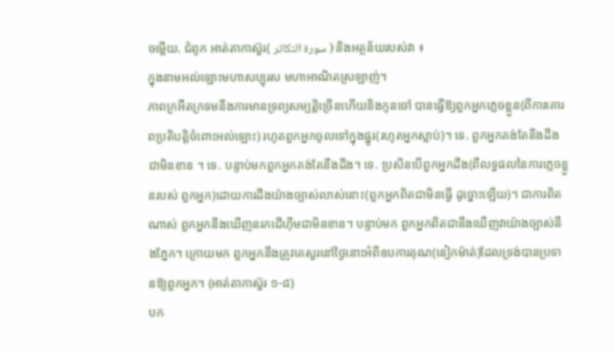ចម្លើយ. ជំពូក អាត់តាកាស៊ួរ( سورة التكاثر ) និងអត្ថន័យរបស់វា ៖
ក្នុងនាមអល់ឡោះមហាសប្បុរស មហាអាណិតស្រឡាញ់។
ភាពក្រអឺតក្រទមនឹងការមានទ្រព្យសម្បត្ដិច្រើនហើយនិងកូនចៅ បានធ្វើឱ្យពួកអ្នកភេ្លចខ្លួន(ពីការគោរពប្រតិបត្ដិចំពោះអល់ឡោះ) រហូតពួកអ្នកចូលទៅក្នុងផ្នូរ(រហូតអ្នកស្លាប់)។ ទេ. ពួកអ្នកគង់តែនឹងដឹងជាមិនខាន ។ ទេ. បន្ទាប់មកពួកអ្នកគង់តែនឹងដឹង។ ទេ. ប្រសិនបើពួកអ្នកដឹង(ពីលទ្ធផលនៃការភេ្លចខ្លួនរបស់ ពួកអ្នក)ដោយការដឹងយ៉ាងច្បាស់លាស់នោះ(ពួកអ្នកពិតជាមិនធ្វើ ដូច្នោះឡើយ)។ ជាការពិតណាស់ ពួកអ្នកនឹងឃើញនរកជើហ៊ីមជាមិនខាន។ បន្ទាប់មក ពួកអ្នកពិតជានឹងឃើញវាយ៉ាងច្បាស់នឹងភ្នែក។ ក្រោយមក ពួកអ្នកនឹងត្រូវគេសួរនៅថ្ងៃនោះអំពីឧបការគុណ(នៀកម៉ាត់)ដែលទ្រង់បានប្រទានឱ្យពួកអ្នក។ (អាត់តាកាស៊ួរ ១-៨)
បក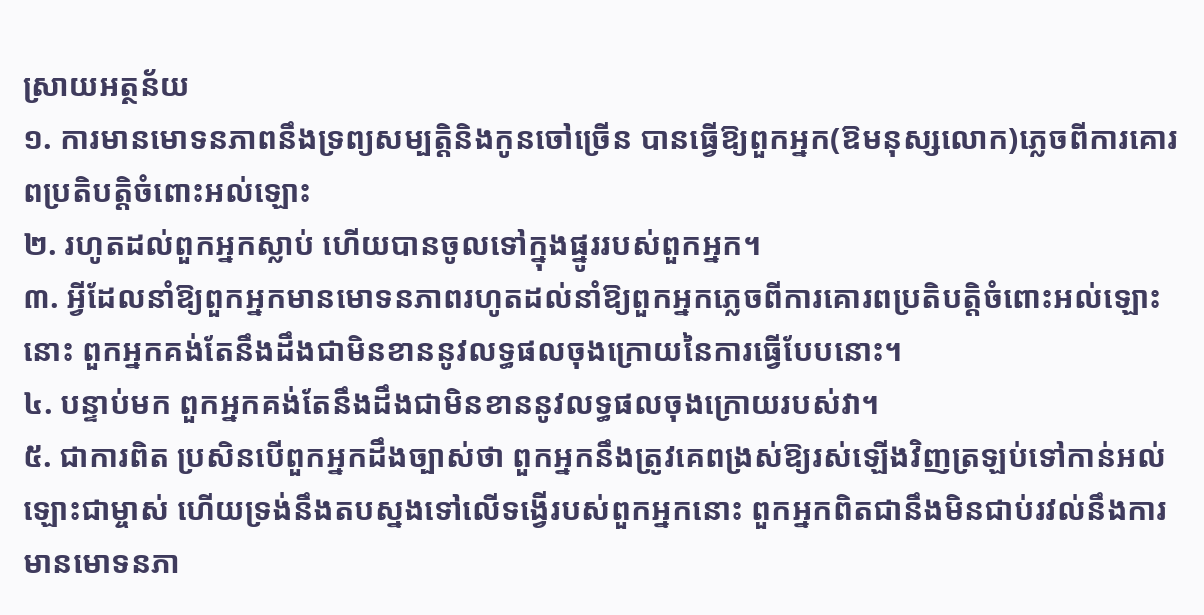ស្រាយអត្ថន័យ
១. ការមានមោទនភាពនឹងទ្រព្យសម្បត្តិនិងកូនចៅច្រើន បានធ្វើឱ្យពួកអ្នក(ឱមនុស្សលោក)ភ្លេចពីការគោរពប្រតិបត្តិចំពោះអល់ឡោះ
២. រហូតដល់ពួកអ្នកស្លាប់ ហើយបានចូលទៅក្នុងផ្នូររបស់ពួកអ្នក។
៣. អ្វីដែលនាំឱ្យពួកអ្នកមានមោទនភាពរហូតដល់នាំឱ្យពួកអ្នកភ្លេចពីការគោរពប្រតិបត្តិចំពោះអល់ឡោះនោះ ពួកអ្នកគង់តែនឹងដឹងជាមិនខាននូវលទ្ធផលចុងក្រោយនៃការធ្វើបែបនោះ។
៤. បន្ទាប់មក ពួកអ្នកគង់តែនឹងដឹងជាមិនខាននូវលទ្ធផលចុងក្រោយរបស់វា។
៥. ជាការពិត ប្រសិនបើពួកអ្នកដឹងច្បាស់ថា ពួកអ្នកនឹងត្រូវគេពង្រស់ឱ្យរស់ឡើងវិញត្រឡប់ទៅកាន់អល់ឡោះជាម្ចាស់ ហើយទ្រង់នឹងតបស្នងទៅលើទង្វើរបស់ពួកអ្នកនោះ ពួកអ្នកពិតជានឹងមិនជាប់រវល់នឹងការមានមោទនភា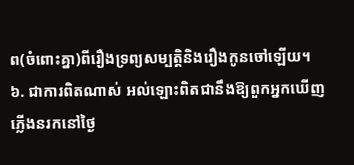ព(ចំពោះគ្នា)ពីរឿងទ្រព្យសម្បត្តិនិងរឿងកូនចៅឡើយ។
៦. ជាការពិតណាស់ អល់ឡោះពិតជានឹងឱ្យពួកអ្នកឃើញភ្លើងនរកនៅថ្ងៃ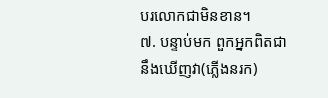បរលោកជាមិនខាន។
៧. បន្ទាប់មក ពួកអ្នកពិតជានឹងឃើញវា(ភ្លើងនរក)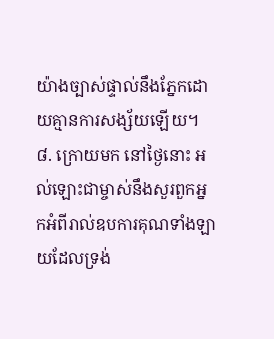យ៉ាងច្បាស់ផ្ទាល់នឹងភ្នែកដោយគ្មានការសង្ស័យឡើយ។
៨. ក្រោយមក នៅថ្ងៃនោះ អល់ឡោះជាម្ចាស់នឹងសួរពួកអ្នកអំពីរាល់ឧបការគុណទាំងឡាយដែលទ្រង់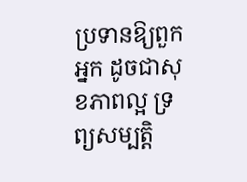ប្រទានឱ្យពួកអ្នក ដូចជាសុខភាពល្អ ទ្រព្យសម្បត្តិ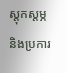ស្តុកស្តម្ភ និងប្រការ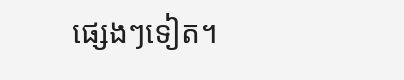ផ្សេងៗទៀត។